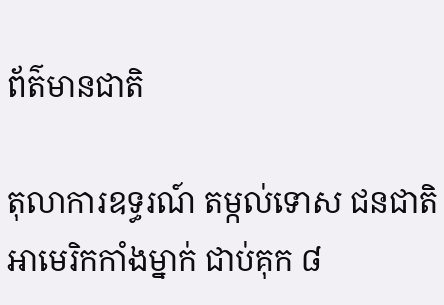ព័ត៌មានជាតិ

តុលាការឧទ្ធរណ៍ តម្កល់ទោស ជនជាតិអាមេរិកកាំងម្នាក់ ជាប់គុក ៨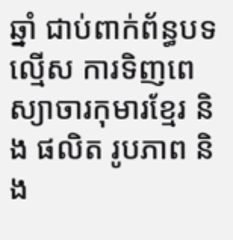ឆ្នាំ ជាប់ពាក់ព័ន្ធបទល្មើស ការទិញពេស្យាចារកុមារខ្មែរ និង ផលិត រូបភាព និង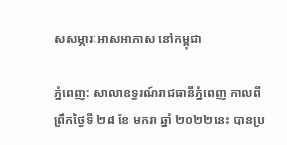សសម្ភារៈអាសអាភាស នៅកម្ពុជា

ភ្នំពេញ: សាលាឧទ្ធរណ៍រាជធានីភ្នំពេញ កាលពីព្រឹកថ្ងៃទី ២៨ ខែ មករា ឆ្នាំ ២០២២នេះ បានប្រ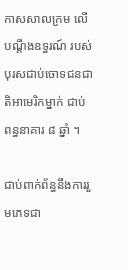កាសសាលក្រម លើបណ្ដឹងឧទ្ធរណ៍ របស់បុរសជាប់ចោទជនជាតិអាមេរិកម្នាក់ ជាប់ពន្ធនាគារ ៨ ឆ្នាំ ។

ជាប់ពាក់ព័ន្ធនឹងការរួមភេទជា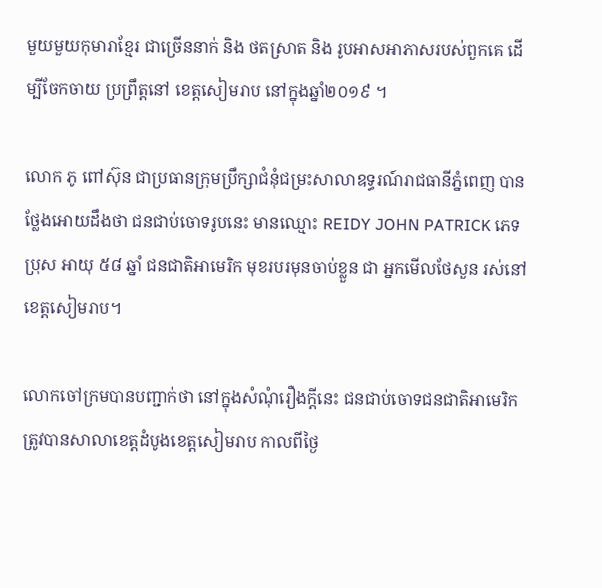មួយមួយកុមារាខ្មែរ ជាច្រើននាក់ និង ថតស្រាត និង រូបអាសអាភាសរបស់ពួកគេ ដើម្បីចែកចាយ ប្រព្រឹត្ដនៅ ខេត្តសៀមរាប នៅក្នុងឆ្នាំ២០១៩ ។

លោក ភូ ពៅស៊ុន ជាប្រធានក្រុមប្រឹក្សាជំនុំជម្រះសាលាឧទ្ធរណ៍រាជធានីភ្នំពេញ បានថ្លែងអោយដឹងថា ជនជាប់ចោទរូបនេះ មានឈ្មោះ REIDY JOHN PATRICK ភេទប្រុស អាយុ ៥៨ ឆ្នាំ ជនជាតិអាមេរិក មុខរបរមុនចាប់ខ្លួន ជា អ្នកមើលថែសួន រស់នៅខេត្តសៀមរាប។

លោកចៅក្រមបានបញ្ជាក់ថា នៅក្នុងសំណុំរឿងក្តីនេះ ជនជាប់ចោទជនជាតិអាមេរិក ត្រូវបានសាលាខេត្តដំបូងខេត្តសៀមរាប កាលពីថ្ងៃ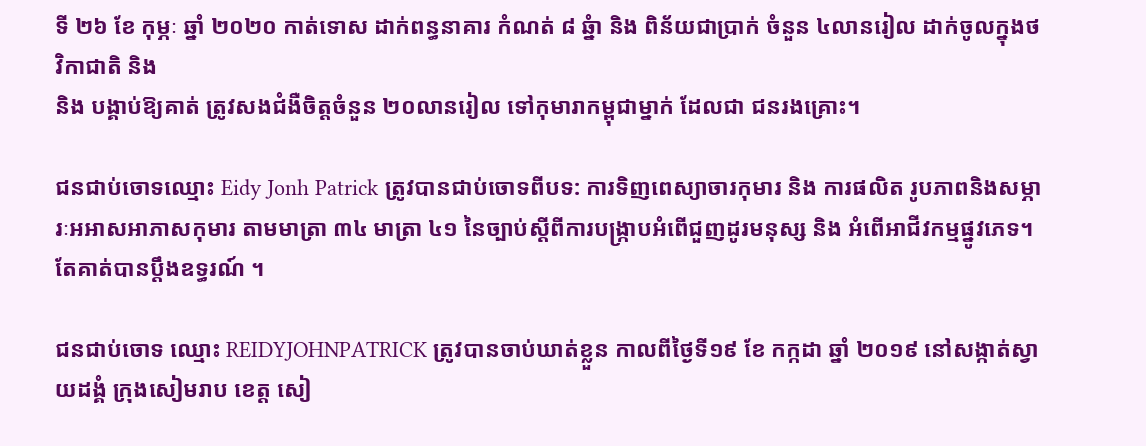ទី ២៦ ខែ កុម្ភៈ ឆ្នាំ ២០២០ កាត់ទោស ដាក់ពន្ធនាគារ កំណត់ ៨ ឆ្នំា និង ពិន័យជាប្រាក់ ចំនួន ៤លានរៀល ដាក់ចូលក្នុងថវិកាជាតិ និង
និង បង្គាប់ឱ្យគាត់ ត្រូវសងជំងឺចិត្តចំនួន ២០លានរៀល ទៅកុមារាកម្ពុជាម្នាក់ ដែលជា ជនរងគ្រោះ។

ជនជាប់ចោទឈ្មោះ Eidy Jonh Patrick ត្រូវបានជាប់ចោទពីបទ: ការទិញពេស្យាចារកុមារ និង ការផលិត រូបភាពនិងសម្ភារៈអអាសអាភាសកុមារ តាមមាត្រា ៣៤ មាត្រា ៤១ នៃច្បាប់ស្តីពីការបង្រ្កាបអំពើជួញដូរមនុស្ស និង អំពើអាជីវកម្មផ្នូវភេទ។ តែគាត់បានប្តឹងឧទ្ធរណ៍ ។

ជនជាប់ចោទ ឈ្មោះ REIDYJOHNPATRICK ត្រូវបានចាប់ឃាត់ខ្លួន កាលពីថ្ងៃទី១៩ ខែ កក្កដា ឆ្នាំ ២០១៩ នៅសង្កាត់ស្វាយដង្គំ ក្រុងសៀមរាប ខេត្ត សៀ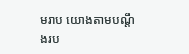មរាប យោងតាមបណ្តឹងរប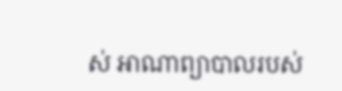ស់ អាណាព្យាបាលរបស់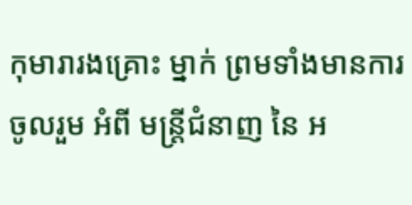កុមារារងគ្រោះ ម្នាក់ ព្រមទាំងមានការ ចូលរួម អំពី មន្រ្តីជំនាញ នៃ អ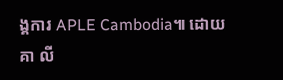ង្គការ APLE Cambodia៕ ដោយ គា លី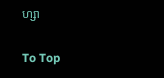ហ្សា

To Top